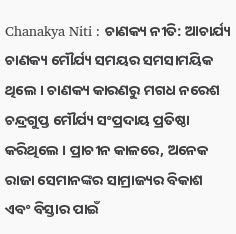Chanakya Niti : ଚାଣକ୍ୟ ନୀତି: ଆଚାର୍ଯ୍ୟ ଚାଣକ୍ୟ ମୌର୍ଯ୍ୟ ସମୟର ସମସାମୟିକ ଥିଲେ । ଚାଣକ୍ୟ କାରଣରୁ ମଗଧ ନରେଶ ଚନ୍ଦ୍ରଗୁପ୍ତ ମୌର୍ଯ୍ୟ ସଂପ୍ରଦାୟ ପ୍ରତିଷ୍ଠା କରିଥିଲେ । ପ୍ରାଚୀନ କାଳରେ, ଅନେକ ରାଜା ସେମାନଙ୍କର ସାମ୍ରାଜ୍ୟର ବିକାଶ ଏବଂ ବିସ୍ତାର ପାଇଁ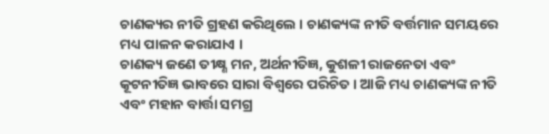ଚାଣକ୍ୟର ନୀତି ଗ୍ରହଣ କରିଥିଲେ । ଚାଣକ୍ୟଙ୍କ ନୀତି ବର୍ତ୍ତମାନ ସମୟରେ ମଧ୍ୟ ପାଳନ କରାଯାଏ ।
ଚାଣକ୍ୟ ଜଣେ ତୀକ୍ଷ୍ଣ ମନ, ଅର୍ଥନୀତିଜ୍ଞ, କୁଶଳୀ ରାଜନେତା ଏବଂ କୂଟନୀତିଜ୍ଞ ଭାବରେ ସାରା ବିଶ୍ୱରେ ପରିଚିତ । ଆଜି ମଧ୍ୟ ଚାଣକ୍ୟଙ୍କ ନୀତି ଏବଂ ମହାନ ବାର୍ତ୍ତା ସମଗ୍ର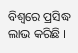ବିଶ୍ୱରେ ପ୍ରସିଦ୍ଧ ଲାଭ କରିଛି ।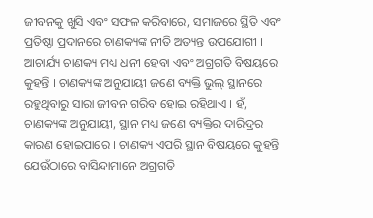ଜୀବନକୁ ଖୁସି ଏବଂ ସଫଳ କରିବାରେ, ସମାଜରେ ସ୍ଥିତି ଏବଂ ପ୍ରତିଷ୍ଠା ପ୍ରଦାନରେ ଚାଣକ୍ୟଙ୍କ ନୀତି ଅତ୍ୟନ୍ତ ଉପଯୋଗୀ ।
ଆଚାର୍ଯ୍ୟ ଚାଣକ୍ୟ ମଧ୍ୟ ଧନୀ ହେବା ଏବଂ ଅଗ୍ରଗତି ବିଷୟରେ କୁହନ୍ତି । ଚାଣକ୍ୟଙ୍କ ଅନୁଯାୟୀ ଜଣେ ବ୍ୟକ୍ତି ଭୁଲ୍ ସ୍ଥାନରେ ରହୁଥିବାରୁ ସାରା ଜୀବନ ଗରିବ ହୋଇ ରହିଥାଏ । ହଁ, ଚାଣକ୍ୟଙ୍କ ଅନୁଯାୟୀ, ସ୍ଥାନ ମଧ୍ୟ ଜଣେ ବ୍ୟକ୍ତିର ଦାରିଦ୍ରର କାରଣ ହୋଇପାରେ । ଚାଣକ୍ୟ ଏପରି ସ୍ଥାନ ବିଷୟରେ କୁହନ୍ତି ଯେଉଁଠାରେ ବାସିନ୍ଦାମାନେ ଅଗ୍ରଗତି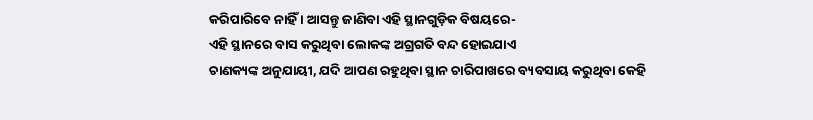କରିପାରିବେ ନାହିଁ । ଆସନ୍ତୁ ଜାଣିବା ଏହି ସ୍ଥାନଗୁଡ଼ିକ ବିଷୟରେ-
ଏହି ସ୍ଥାନରେ ବାସ କରୁଥିବା ଲୋକଙ୍କ ଅଗ୍ରଗତି ବନ୍ଦ ହୋଇଯାଏ
ଚାଣକ୍ୟଙ୍କ ଅନୁଯାୟୀ, ଯଦି ଆପଣ ରହୁଥିବା ସ୍ଥାନ ଚାରିପାଖରେ ବ୍ୟବସାୟ କରୁଥିବା କେହି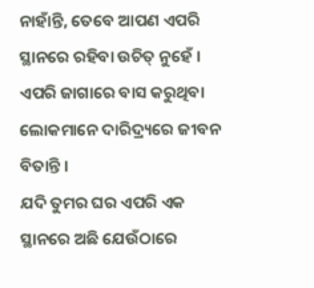ନାହାଁନ୍ତି, ତେବେ ଆପଣ ଏପରି ସ୍ଥାନରେ ରହିବା ଉଚିତ୍ ନୁହେଁ । ଏପରି ଜାଗାରେ ବାସ କରୁଥିବା ଲୋକମାନେ ଦାରିଦ୍ର୍ୟରେ ଜୀବନ ବିତାନ୍ତି ।
ଯଦି ତୁମର ଘର ଏପରି ଏକ ସ୍ଥାନରେ ଅଛି ଯେଉଁଠାରେ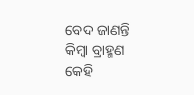ବେଦ ଜାଣନ୍ତି କିମ୍ବା ବ୍ରାହ୍ମଣ କେହି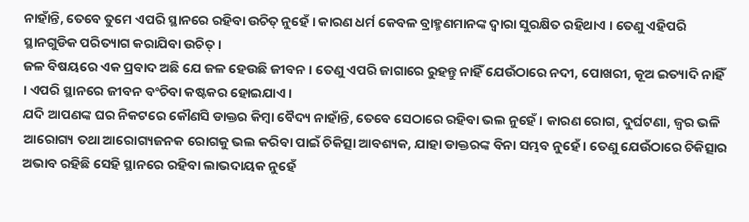ନାହାଁନ୍ତି, ତେବେ ତୁମେ ଏପରି ସ୍ଥାନରେ ରହିବା ଉଚିତ୍ ନୁହେଁ । କାରଣ ଧର୍ମ କେବଳ ବ୍ରାହ୍ମଣମାନଙ୍କ ଦ୍ୱାରା ସୁରକ୍ଷିତ ରହିଥାଏ । ତେଣୁ ଏହିପରି ସ୍ଥାନଗୁଡିକ ପରିତ୍ୟାଗ କରାଯିବା ଉଚିତ୍ ।
ଜଳ ବିଷୟରେ ଏକ ପ୍ରବାଦ ଅଛି ଯେ ଜଳ ହେଉଛି ଜୀବନ । ତେଣୁ ଏପରି ଜାଗାରେ ରୁହନ୍ତୁ ନାହିଁ ଯେଉଁଠାରେ ନଦୀ, ପୋଖରୀ, କୂଅ ଇତ୍ୟାଦି ନାହିଁ । ଏପରି ସ୍ଥାନରେ ଜୀବନ ବଂଚିବା କଷ୍ଟକର ହୋଇଯାଏ ।
ଯଦି ଆପଣଙ୍କ ଘର ନିକଟରେ କୌଣସି ଡାକ୍ତର କିମ୍ବା ବୈଦ୍ୟ ନାହାଁନ୍ତି, ତେବେ ସେଠାରେ ରହିବା ଭଲ ନୁହେଁ । କାରଣ ରୋଗ, ଦୁର୍ଘଟଣା, ଜ୍ୱର ଭଳି ଆରୋଗ୍ୟ ତଥା ଆରୋଗ୍ୟଜନକ ରୋଗକୁ ଭଲ କରିବା ପାଇଁ ଚିକିତ୍ସା ଆବଶ୍ୟକ, ଯାହା ଡାକ୍ତରଙ୍କ ବିନା ସମ୍ଭବ ନୁହେଁ । ତେଣୁ ଯେଉଁଠାରେ ଚିକିତ୍ସାର ଅଭାବ ରହିଛି ସେହି ସ୍ଥାନରେ ରହିବା ଲାଭଦାୟକ ନୁହେଁ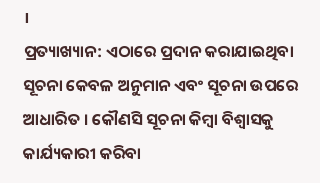।
ପ୍ରତ୍ୟାଖ୍ୟାନ: ଏଠାରେ ପ୍ରଦାନ କରାଯାଇଥିବା ସୂଚନା କେବଳ ଅନୁମାନ ଏବଂ ସୂଚନା ଉପରେ ଆଧାରିତ । କୌଣସି ସୂଚନା କିମ୍ବା ବିଶ୍ୱାସକୁ କାର୍ଯ୍ୟକାରୀ କରିବା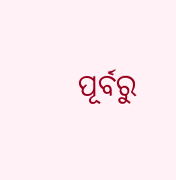ପୂର୍ବରୁ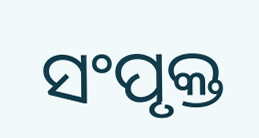ସଂପୃକ୍ତ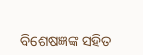ବିଶେଷଜ୍ଞଙ୍କ ସହିତ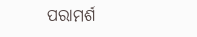ପରାମର୍ଶ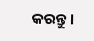କରନ୍ତୁ ।